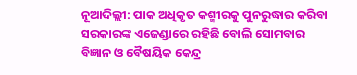ନୂଆଦିଲ୍ଲୀ: ପାକ ଅଧିକୃତ କଶ୍ମୀରକୁ ପୁନରୁଦ୍ଧାର କରିବା ସରକାରଙ୍କ ଏଜେଣ୍ଡାରେ ରହିଛି ବୋଲି ସୋମବାର ବିଜ୍ଞାନ ଓ ବୈଷୟିକ କେନ୍ଦ୍ର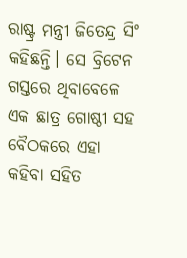ରାଷ୍ଟ୍ର ମନ୍ତ୍ରୀ ଜିତେନ୍ଦ୍ର ସିଂ କହିଛନ୍ତି। ସେ ବ୍ରିଟେନ ଗସ୍ତରେ ଥିବାବେଳେ ଏକ ଛାତ୍ର ଗୋଷ୍ଠୀ ସହ ବୈଠକରେ ଏହା କହିବା ସହିତ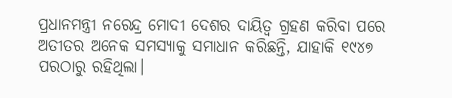ପ୍ରଧାନମନ୍ତ୍ରୀ ନରେନ୍ଦ୍ର ମୋଦୀ ଦେଶର ଦାୟିତ୍ବ ଗ୍ରହଣ କରିବା ପରେ ଅତୀତର ଅନେକ ସମସ୍ୟାକୁ ସମାଧାନ କରିଛନ୍ତି, ଯାହାକି ୧୯୪୭ ପରଠାରୁ ରହିଥିଲା।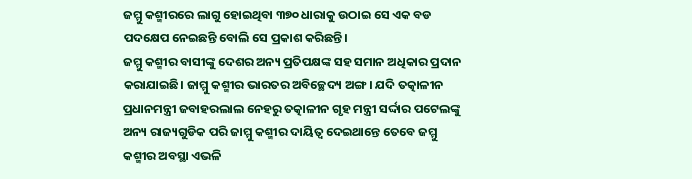ଜମ୍ମୁ କଶ୍ମୀରରେ ଲାଗୁ ହୋଇଥିବା ୩୭୦ ଧାରାକୁ ଉଠାଇ ସେ ଏକ ବଡ ପଦକ୍ଷେପ ନେଇଛନ୍ତି ବୋଲି ସେ ପ୍ରକାଶ କରିଛନ୍ତି।
ଜମ୍ମୁ କଶ୍ମୀର ବାସୀଙ୍କୁ ଦେଶର ଅନ୍ୟ ପ୍ରତିପକ୍ଷଙ୍କ ସହ ସମାନ ଅଧିକାର ପ୍ରଦାନ କରାଯାଇଛି। ଜାମ୍ମୁ କଶ୍ମୀର ଭାରତର ଅବିଚ୍ଛେଦ୍ୟ ଅଙ୍ଗ। ଯଦି ତତ୍କାଳୀନ ପ୍ରଧାନମନ୍ତ୍ରୀ ଜବାହରଲାଲ ନେହରୁ ତତ୍କାଳୀନ ଗୃହ ମନ୍ତ୍ରୀ ସର୍ଦ୍ଦାର ପଟେଲଙ୍କୁ ଅନ୍ୟ ରାଜ୍ୟଗୁଡିକ ପରି ଜାମ୍ମୁ କଶ୍ମୀର ଦାୟିତ୍ବ ଦେଇଥାନ୍ତେ ତେବେ ଜମ୍ମୁ କଶ୍ମୀର ଅବସ୍ଥା ଏଭଳି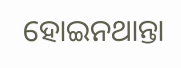ହୋଇନଥାନ୍ତା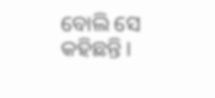ବୋଲି ସେ କହିଛନ୍ତି।